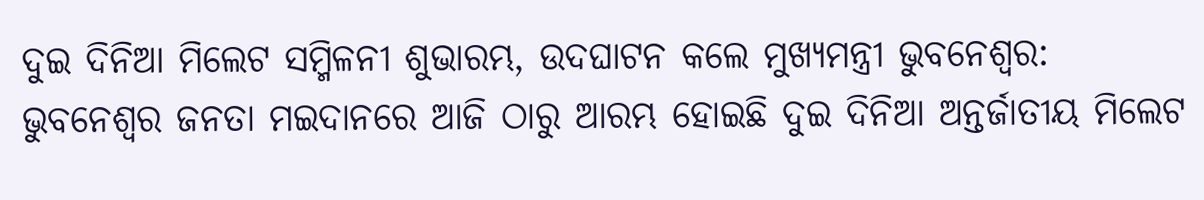ଦୁଇ ଦିନିଆ ମିଲେଟ ସମ୍ମିଳନୀ ଶୁଭାରମ୍ଭ, ଉଦଘାଟନ କଲେ ମୁଖ୍ୟମନ୍ତ୍ରୀ ଭୁବନେଶ୍ବର: ଭୁବନେଶ୍ବର ଜନତା ମଇଦାନରେ ଆଜି ଠାରୁ ଆରମ୍ଭ ହୋଇଛି ଦୁଇ ଦିନିଆ ଅନ୍ତର୍ଜାତୀୟ ମିଲେଟ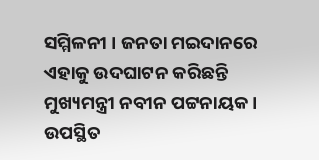ସମ୍ମିଳନୀ । ଜନତା ମଇଦାନରେ ଏହାକୁ ଉଦଘାଟନ କରିଛନ୍ତି ମୁଖ୍ୟମନ୍ତ୍ରୀ ନବୀନ ପଟ୍ଟନାୟକ । ଉପସ୍ଥିତ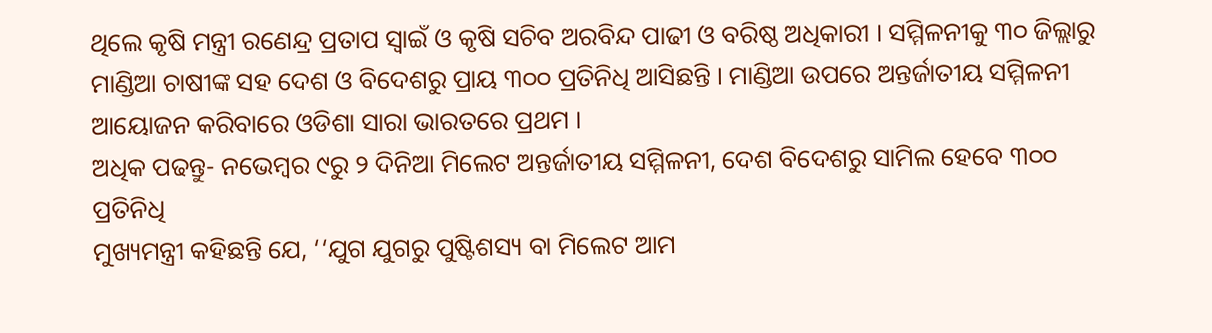ଥିଲେ କୃଷି ମନ୍ତ୍ରୀ ରଣେନ୍ଦ୍ର ପ୍ରତାପ ସ୍ବାଇଁ ଓ କୃଷି ସଚିବ ଅରବିନ୍ଦ ପାଢୀ ଓ ବରିଷ୍ଠ ଅଧିକାରୀ । ସମ୍ମିଳନୀକୁ ୩୦ ଜିଲ୍ଲାରୁ ମାଣ୍ଡିଆ ଚାଷୀଙ୍କ ସହ ଦେଶ ଓ ବିଦେଶରୁ ପ୍ରାୟ ୩୦୦ ପ୍ରତିନିଧି ଆସିଛନ୍ତି । ମାଣ୍ଡିଆ ଉପରେ ଅନ୍ତର୍ଜାତୀୟ ସମ୍ମିଳନୀ ଆୟୋଜନ କରିବାରେ ଓଡିଶା ସାରା ଭାରତରେ ପ୍ରଥମ ।
ଅଧିକ ପଢନ୍ତୁ- ନଭେମ୍ବର ୯ରୁ ୨ ଦିନିଆ ମିଲେଟ ଅନ୍ତର୍ଜାତୀୟ ସମ୍ମିଳନୀ, ଦେଶ ବିଦେଶରୁ ସାମିଲ ହେବେ ୩୦୦ ପ୍ରତିନିଧି
ମୁଖ୍ୟମନ୍ତ୍ରୀ କହିଛନ୍ତି ଯେ, ‘‘ଯୁଗ ଯୁଗରୁ ପୁଷ୍ଟିଶସ୍ୟ ବା ମିଲେଟ ଆମ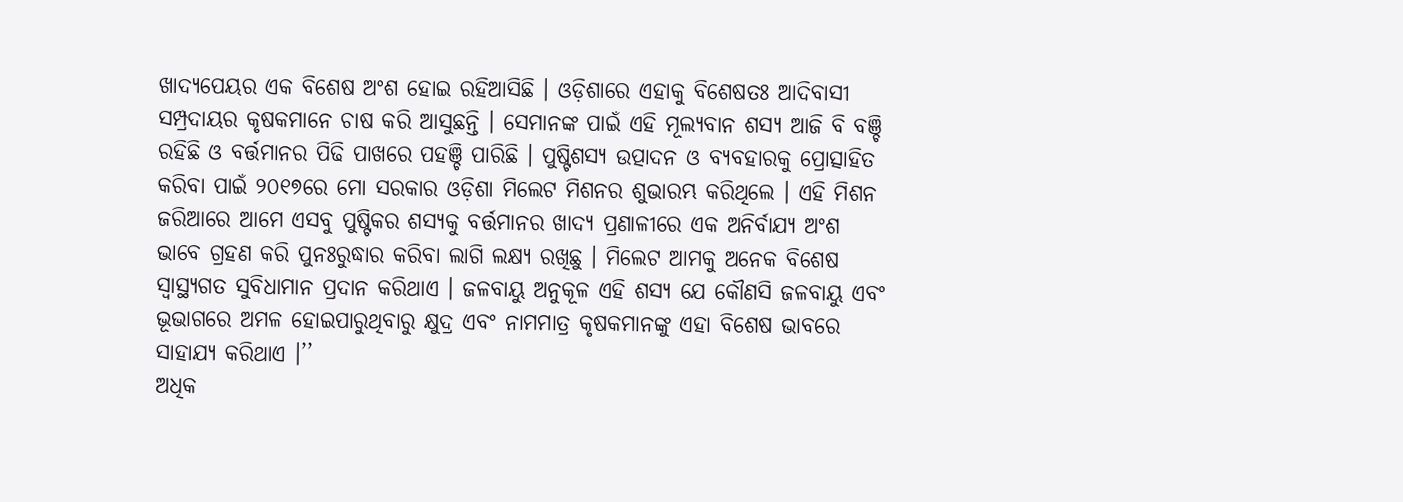ଖାଦ୍ୟପେୟର ଏକ ବିଶେଷ ଅଂଶ ହୋଇ ରହିଆସିଛି । ଓଡ଼ିଶାରେ ଏହାକୁ ବିଶେଷତଃ ଆଦିବାସୀ ସମ୍ପ୍ରଦାୟର କୃଷକମାନେ ଚାଷ କରି ଆସୁଛନ୍ତି । ସେମାନଙ୍କ ପାଇଁ ଏହି ମୂଲ୍ୟବାନ ଶସ୍ୟ ଆଜି ବି ବଞ୍ଚି ରହିଛି ଓ ବର୍ତ୍ତମାନର ପିଢି ପାଖରେ ପହଞ୍ଚି ପାରିଛି । ପୁଷ୍ଟିଶସ୍ୟ ଉତ୍ପାଦନ ଓ ବ୍ୟବହାରକୁ ପ୍ରୋତ୍ସାହିତ କରିବା ପାଇଁ ୨୦୧୭ରେ ମୋ ସରକାର ଓଡ଼ିଶା ମିଲେଟ ମିଶନର ଶୁଭାରମ୍ଭ କରିଥିଲେ । ଏହି ମିଶନ ଜରିଆରେ ଆମେ ଏସବୁ ପୁଷ୍ଟିକର ଶସ୍ୟକୁ ବର୍ତ୍ତମାନର ଖାଦ୍ୟ ପ୍ରଣାଳୀରେ ଏକ ଅନିର୍ବାଯ୍ୟ ଅଂଶ ଭାବେ ଗ୍ରହଣ କରି ପୁନଃରୁଦ୍ଧାର କରିବା ଲାଗି ଲକ୍ଷ୍ୟ ରଖିଛୁ । ମିଲେଟ ଆମକୁ ଅନେକ ବିଶେଷ ସ୍ଵାସ୍ଥ୍ୟଗତ ସୁବିଧାମାନ ପ୍ରଦାନ କରିଥାଏ । ଜଳବାୟୁ ଅନୁକୂଳ ଏହି ଶସ୍ୟ ଯେ କୌଣସି ଜଳବାୟୁ ଏବଂ ଭୂଭାଗରେ ଅମଳ ହୋଇପାରୁଥିବାରୁ କ୍ଷୁଦ୍ର ଏବଂ ନାମମାତ୍ର କୃଷକମାନଙ୍କୁ ଏହା ବିଶେଷ ଭାବରେ ସାହାଯ୍ୟ କରିଥାଏ ।’’
ଅଧିକ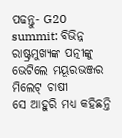ପଢନ୍ତୁ- G20 summit: ବିଭିନ୍ନ ରାଷ୍ଟ୍ରମୁଖ୍ଯଙ୍କ ପତ୍ନୀଙ୍କୁ ଭେଟିଲେ ମୟୂରଭଞ୍ଜର ମିଲେଟ୍ ଚାଷୀ
ସେ ଆହୁରି ମଧ୍ୟ କହିଛନ୍ତି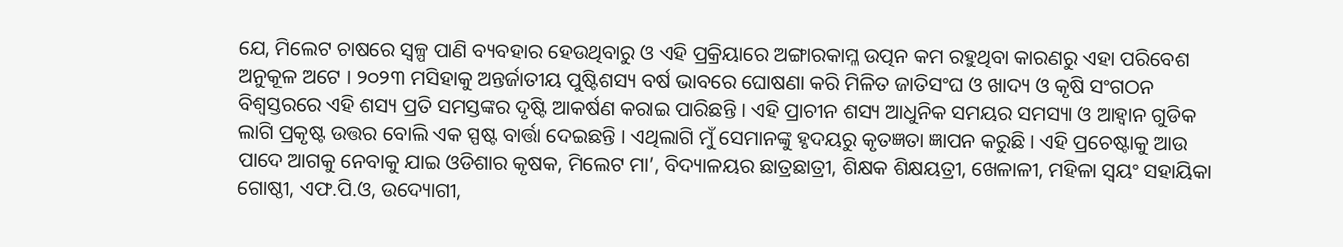ଯେ, ମିଲେଟ ଚାଷରେ ସ୍ଵଳ୍ପ ପାଣି ବ୍ୟବହାର ହେଉଥିବାରୁ ଓ ଏହି ପ୍ରକ୍ରିୟାରେ ଅଙ୍ଗାରକାମ୍ଳ ଉତ୍ପନ କମ ରହୁଥିବା କାରଣରୁ ଏହା ପରିବେଶ ଅନୁକୂଳ ଅଟେ । ୨୦୨୩ ମସିହାକୁ ଅନ୍ତର୍ଜାତୀୟ ପୁଷ୍ଟିଶସ୍ୟ ବର୍ଷ ଭାବରେ ଘୋଷଣା କରି ମିଳିତ ଜାତିସଂଘ ଓ ଖାଦ୍ୟ ଓ କୃଷି ସଂଗଠନ ବିଶ୍ଵସ୍ତରରେ ଏହି ଶସ୍ୟ ପ୍ରତି ସମସ୍ତଙ୍କର ଦୃଷ୍ଟି ଆକର୍ଷଣ କରାଇ ପାରିଛନ୍ତି । ଏହି ପ୍ରାଚୀନ ଶସ୍ୟ ଆଧୁନିକ ସମୟର ସମସ୍ୟା ଓ ଆହ୍ବାନ ଗୁଡିକ ଲାଗି ପ୍ରକୃଷ୍ଟ ଉତ୍ତର ବୋଲି ଏକ ସ୍ପଷ୍ଟ ବାର୍ତ୍ତା ଦେଇଛନ୍ତି । ଏଥିଲାଗି ମୁଁ ସେମାନଙ୍କୁ ହୃଦୟରୁ କୃତଜ୍ଞତା ଜ୍ଞାପନ କରୁଛି । ଏହି ପ୍ରଚେଷ୍ଟାକୁ ଆଉ ପାଦେ ଆଗକୁ ନେବାକୁ ଯାଇ ଓଡିଶାର କୃଷକ, ମିଲେଟ ମା’, ବିଦ୍ୟାଳୟର ଛାତ୍ରଛାତ୍ରୀ, ଶିକ୍ଷକ ଶିକ୍ଷୟତ୍ରୀ, ଖେଳାଳୀ, ମହିଳା ସ୍ଵୟଂ ସହାୟିକା ଗୋଷ୍ଠୀ, ଏଫ.ପି.ଓ, ଉଦ୍ୟୋଗୀ,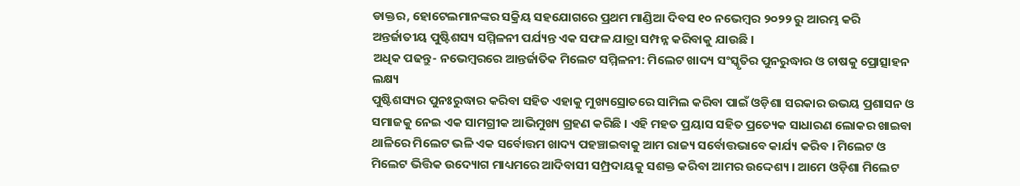ଡାକ୍ତର, ହୋଟେଲମାନଙ୍କର ସକ୍ରିୟ ସହଯୋଗରେ ପ୍ରଥମ ମାଣ୍ଡିଆ ଦିବସ ୧୦ ନଭେମ୍ବର ୨୦୨୨ ରୁ ଆରମ୍ଭ କରି ଅନ୍ତର୍ଜାତୀୟ ପୁଷ୍ଟିଶସ୍ୟ ସମ୍ମିଳନୀ ପର୍ଯ୍ୟନ୍ତ ଏକ ସଫଳ ଯାତ୍ରା ସମ୍ପନ୍ନ କରିବାକୁ ଯାଉଛି ।
ଅଧିକ ପଢନ୍ତୁ- ନଭେମ୍ବରରେ ଆନ୍ତର୍ଜାତିକ ମିଲେଟ ସମ୍ମିଳନୀ: ମିଲେଟ ଖାଦ୍ୟ ସଂସ୍କୃତିର ପୁନରୁଦ୍ଧାର ଓ ଚାଷକୁ ପ୍ରୋତ୍ସାହନ ଲକ୍ଷ୍ୟ
ପୁଷ୍ଟିଶସ୍ୟର ପୁନଃରୁଦ୍ଧାର କରିବା ସହିତ ଏହାକୁ ମୁଖ୍ୟସ୍ରୋତରେ ସାମିଲ କରିବା ପାଇଁ ଓଡ଼ିଶା ସରକାର ଉଭୟ ପ୍ରଶାସନ ଓ ସମାଜକୁ ନେଇ ଏକ ସାମଗ୍ରୀକ ଆଭିମୁଖ୍ୟ ଗ୍ରହଣ କରିଛି । ଏହି ମହତ ପ୍ରୟାସ ସହିତ ପ୍ରତ୍ୟେକ ସାଧାରଣ ଲୋକର ଖାଇବା ଥାଳିରେ ମିଲେଟ ଭଳି ଏକ ସର୍ବୋତ୍ତମ ଖାଦ୍ୟ ପହଞ୍ଚାଇବାକୁ ଆମ ରାଜ୍ୟ ସର୍ବୋତ୍ତଭାବେ କାର୍ଯ୍ୟ କରିବ । ମିଲେଟ ଓ ମିଲେଟ ଭିତ୍ତିକ ଉଦ୍ୟୋଗ ମାଧ୍ୟମରେ ଆଦିବାସୀ ସମ୍ପ୍ରଦାୟକୁ ସଶକ୍ତ କରିବା ଆମର ଉଦ୍ଦେଶ୍ୟ । ଆମେ ଓଡ଼ିଶା ମିଲେଟ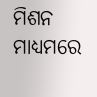ମିଶନ ମାଧ୍ୟମରେ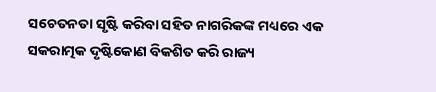ସଚେତନତା ସୃଷ୍ଟି କରିବା ସହିତ ନାଗରିକଙ୍କ ମଧ୍ୟରେ ଏକ ସକରାତ୍ମକ ଦୃଷ୍ଟିକୋଣ ବିକଶିତ କରି ରାଜ୍ୟ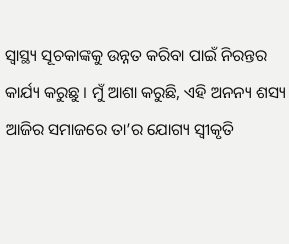ସ୍ଵାସ୍ଥ୍ୟ ସୂଚକାଙ୍କକୁ ଉନ୍ନତ କରିବା ପାଇଁ ନିରନ୍ତର କାର୍ଯ୍ୟ କରୁଛୁ । ମୁଁ ଆଶା କରୁଛି, ଏହି ଅନନ୍ୟ ଶସ୍ୟ ଆଜିର ସମାଜରେ ତା’ର ଯୋଗ୍ୟ ସ୍ଵୀକୃତି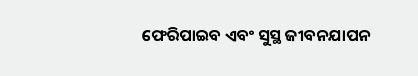ଫେରିପାଇବ ଏବଂ ସୁସ୍ଥ ଜୀବନଯାପନ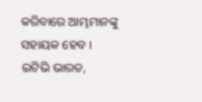କରିବାରେ ଆମ୍ଭମାନଙ୍କୁ ସହାୟକ ହେବ ।
ଇଟିଭି ଭାରତ,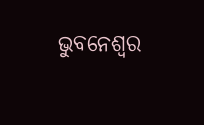ଭୁବନେଶ୍ବର